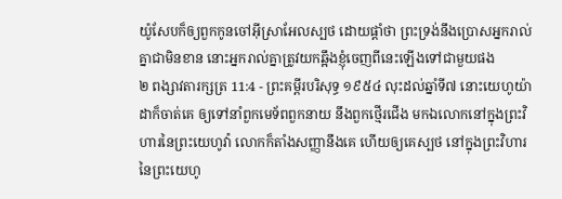យ៉ូសែបក៏ឲ្យពួកកូនចៅអ៊ីស្រាអែលស្បថ ដោយផ្តាំថា ព្រះទ្រង់នឹងប្រោសអ្នករាល់គ្នាជាមិនខាន នោះអ្នករាល់គ្នាត្រូវយកឆ្អឹងខ្ញុំចេញពីនេះឡើងទៅជាមួយផង
២ ពង្សាវតារក្សត្រ 11:4 - ព្រះគម្ពីរបរិសុទ្ធ ១៩៥៤ លុះដល់ឆ្នាំទី៧ នោះយេហូយ៉ាដាក៏ចាត់គេ ឲ្យទៅនាំពួកមេទ័ពពួកនាយ នឹងពួកថ្មើរជើង មកឯលោកនៅក្នុងព្រះវិហារនៃព្រះយេហូវ៉ា លោកក៏តាំងសញ្ញានឹងគេ ហើយឲ្យគេស្បថ នៅក្នុងព្រះវិហារនៃព្រះយេហូ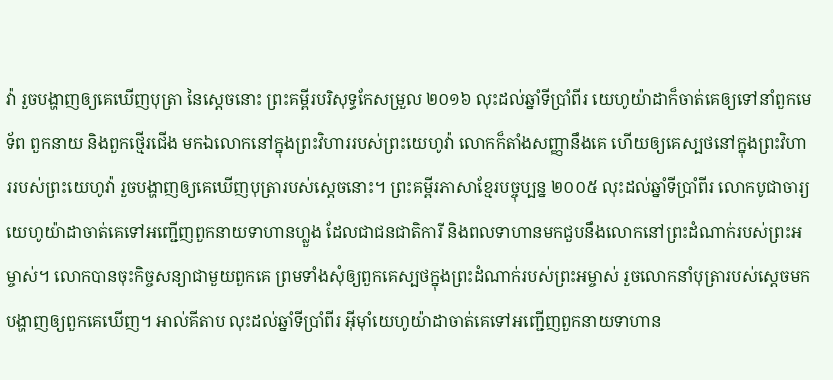វ៉ា រួចបង្ហាញឲ្យគេឃើញបុត្រា នៃស្តេចនោះ ព្រះគម្ពីរបរិសុទ្ធកែសម្រួល ២០១៦ លុះដល់ឆ្នាំទីប្រាំពីរ យេហូយ៉ាដាក៏ចាត់គេឲ្យទៅនាំពួកមេទ័ព ពួកនាយ និងពួកថ្មើរជើង មកឯលោកនៅក្នុងព្រះវិហាររបស់ព្រះយេហូវ៉ា លោកក៏តាំងសញ្ញានឹងគេ ហើយឲ្យគេស្បថនៅក្នុងព្រះវិហាររបស់ព្រះយេហូវ៉ា រួចបង្ហាញឲ្យគេឃើញបុត្រារបស់ស្ដេចនោះ។ ព្រះគម្ពីរភាសាខ្មែរបច្ចុប្បន្ន ២០០៥ លុះដល់ឆ្នាំទីប្រាំពីរ លោកបូជាចារ្យយេហូយ៉ាដាចាត់គេទៅអញ្ជើញពួកនាយទាហានហ្លួង ដែលជាជនជាតិការី និងពលទាហានមកជួបនឹងលោកនៅព្រះដំណាក់របស់ព្រះអម្ចាស់។ លោកបានចុះកិច្ចសន្យាជាមួយពួកគេ ព្រមទាំងសុំឲ្យពួកគេស្បថក្នុងព្រះដំណាក់របស់ព្រះអម្ចាស់ រួចលោកនាំបុត្រារបស់ស្ដេចមកបង្ហាញឲ្យពួកគេឃើញ។ អាល់គីតាប លុះដល់ឆ្នាំទីប្រាំពីរ អ៊ីមុាំយេហូយ៉ាដាចាត់គេទៅអញ្ជើញពួកនាយទាហាន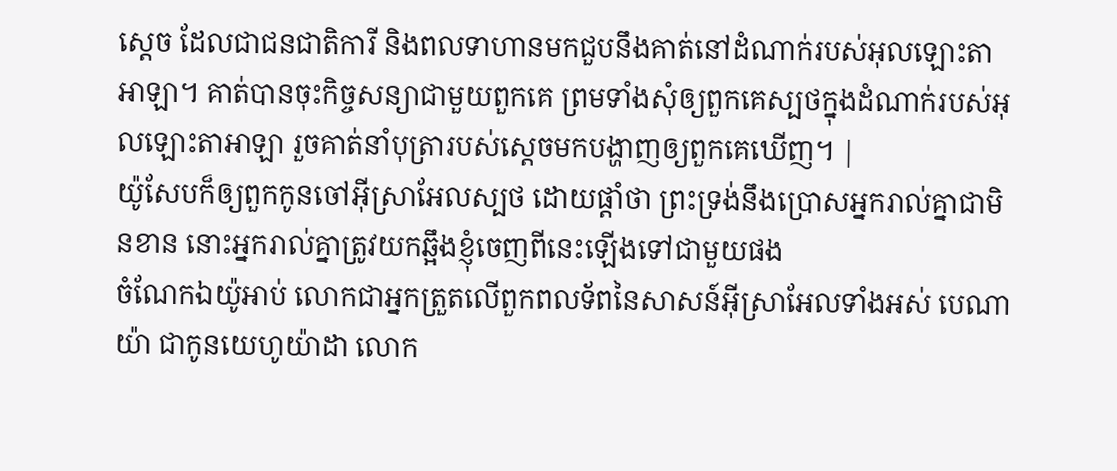ស្តេច ដែលជាជនជាតិការី និងពលទាហានមកជួបនឹងគាត់នៅដំណាក់របស់អុលឡោះតាអាឡា។ គាត់បានចុះកិច្ចសន្យាជាមួយពួកគេ ព្រមទាំងសុំឲ្យពួកគេស្បថក្នុងដំណាក់របស់អុលឡោះតាអាឡា រួចគាត់នាំបុត្រារបស់ស្តេចមកបង្ហាញឲ្យពួកគេឃើញ។ |
យ៉ូសែបក៏ឲ្យពួកកូនចៅអ៊ីស្រាអែលស្បថ ដោយផ្តាំថា ព្រះទ្រង់នឹងប្រោសអ្នករាល់គ្នាជាមិនខាន នោះអ្នករាល់គ្នាត្រូវយកឆ្អឹងខ្ញុំចេញពីនេះឡើងទៅជាមួយផង
ចំណែកឯយ៉ូអាប់ លោកជាអ្នកត្រួតលើពួកពលទ័ពនៃសាសន៍អ៊ីស្រាអែលទាំងអស់ បេណាយ៉ា ជាកូនយេហូយ៉ាដា លោក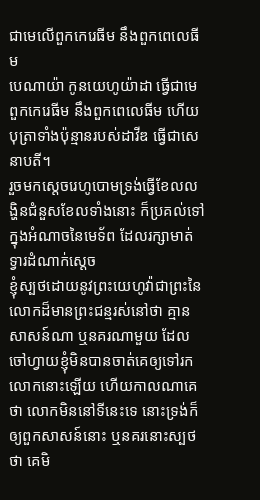ជាមេលើពួកកេរេធីម នឹងពួកពេលេធីម
បេណាយ៉ា កូនយេហូយ៉ាដា ធ្វើជាមេពួកកេរេធីម នឹងពួកពេលេធីម ហើយបុត្រាទាំងប៉ុន្មានរបស់ដាវីឌ ធ្វើជាសេនាបតី។
រួចមកស្តេចរេហូបោមទ្រង់ធ្វើខែលលង្ហិនជំនួសខែលទាំងនោះ ក៏ប្រគល់ទៅក្នុងអំណាចនៃមេទ័ព ដែលរក្សាមាត់ទ្វារដំណាក់ស្តេច
ខ្ញុំស្បថដោយនូវព្រះយេហូវ៉ាជាព្រះនៃលោកដ៏មានព្រះជន្មរស់នៅថា គ្មានសាសន៍ណា ឬនគរណាមួយ ដែលចៅហ្វាយខ្ញុំមិនបានចាត់គេឲ្យទៅរកលោកនោះឡើយ ហើយកាលណាគេថា លោកមិននៅទីនេះទេ នោះទ្រង់ក៏ឲ្យពួកសាសន៍នោះ ឬនគរនោះស្បថថា គេមិ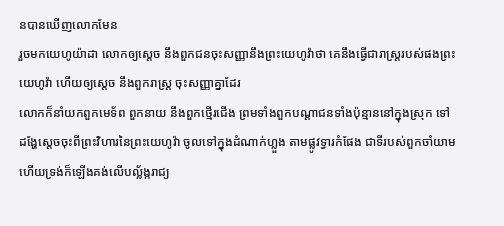នបានឃើញលោកមែន
រួចមកយេហូយ៉ាដា លោកឲ្យស្តេច នឹងពួកជនចុះសញ្ញានឹងព្រះយេហូវ៉ាថា គេនឹងធ្វើជារាស្ត្ររបស់ផងព្រះយេហូវ៉ា ហើយឲ្យស្តេច នឹងពួករាស្ត្រ ចុះសញ្ញាគ្នាដែរ
លោកក៏នាំយកពួកមេទ័ព ពួកនាយ នឹងពួកថ្មើរជើង ព្រមទាំងពួកបណ្តាជនទាំងប៉ុន្មាននៅក្នុងស្រុក ទៅដង្ហែស្តេចចុះពីព្រះវិហារនៃព្រះយេហូវ៉ា ចូលទៅក្នុងដំណាក់ហ្លួង តាមផ្លូវទ្វារកំផែង ជាទីរបស់ពួកចាំយាម ហើយទ្រង់ក៏ឡើងគង់លើបល្ល័ង្ករាជ្យ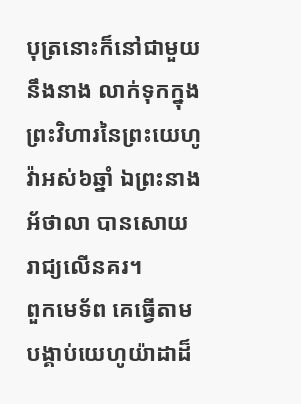បុត្រនោះក៏នៅជាមួយនឹងនាង លាក់ទុកក្នុងព្រះវិហារនៃព្រះយេហូវ៉ាអស់៦ឆ្នាំ ឯព្រះនាងអ័ថាលា បានសោយរាជ្យលើនគរ។
ពួកមេទ័ព គេធ្វើតាមបង្គាប់យេហូយ៉ាដាដ៏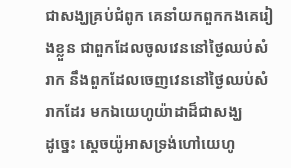ជាសង្ឃគ្រប់ជំពូក គេនាំយកពួកកងគេរៀងខ្លួន ជាពួកដែលចូលវេននៅថ្ងៃឈប់សំរាក នឹងពួកដែលចេញវេននៅថ្ងៃឈប់សំរាកដែរ មកឯយេហូយ៉ាដាដ៏ជាសង្ឃ
ដូច្នេះ ស្តេចយ៉ូអាសទ្រង់ហៅយេហូ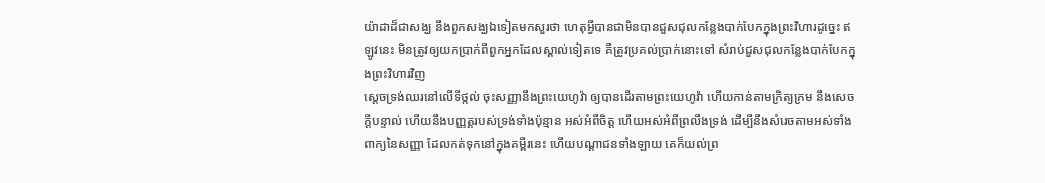យ៉ាដាដ៏ជាសង្ឃ នឹងពួកសង្ឃឯទៀតមកសួរថា ហេតុអ្វីបានជាមិនបានជួសជុលកន្លែងបាក់បែកក្នុងព្រះវិហារដូច្នេះ ឥឡូវនេះ មិនត្រូវឲ្យយកប្រាក់ពីពួកអ្នកដែលស្គាល់ទៀតទេ គឺត្រូវប្រគល់ប្រាក់នោះទៅ សំរាប់ជួសជុលកន្លែងបាក់បែកក្នុងព្រះវិហារវិញ
ស្តេចទ្រង់ឈរនៅលើទីថ្កល់ ចុះសញ្ញានឹងព្រះយេហូវ៉ា ឲ្យបានដើរតាមព្រះយេហូវ៉ា ហើយកាន់តាមក្រិត្យក្រម នឹងសេចក្ដីបន្ទាល់ ហើយនឹងបញ្ញត្តរបស់ទ្រង់ទាំងប៉ុន្មាន អស់អំពីចិត្ត ហើយអស់អំពីព្រលឹងទ្រង់ ដើម្បីនឹងសំរេចតាមអស់ទាំងពាក្យនៃសញ្ញា ដែលកត់ទុកនៅក្នុងគម្ពីរនេះ ហើយបណ្តាជនទាំងឡាយ គេក៏យល់ព្រ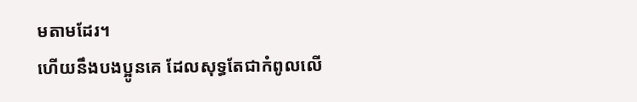មតាមដែរ។
ហើយនឹងបងប្អូនគេ ដែលសុទ្ធតែជាកំពូលលើ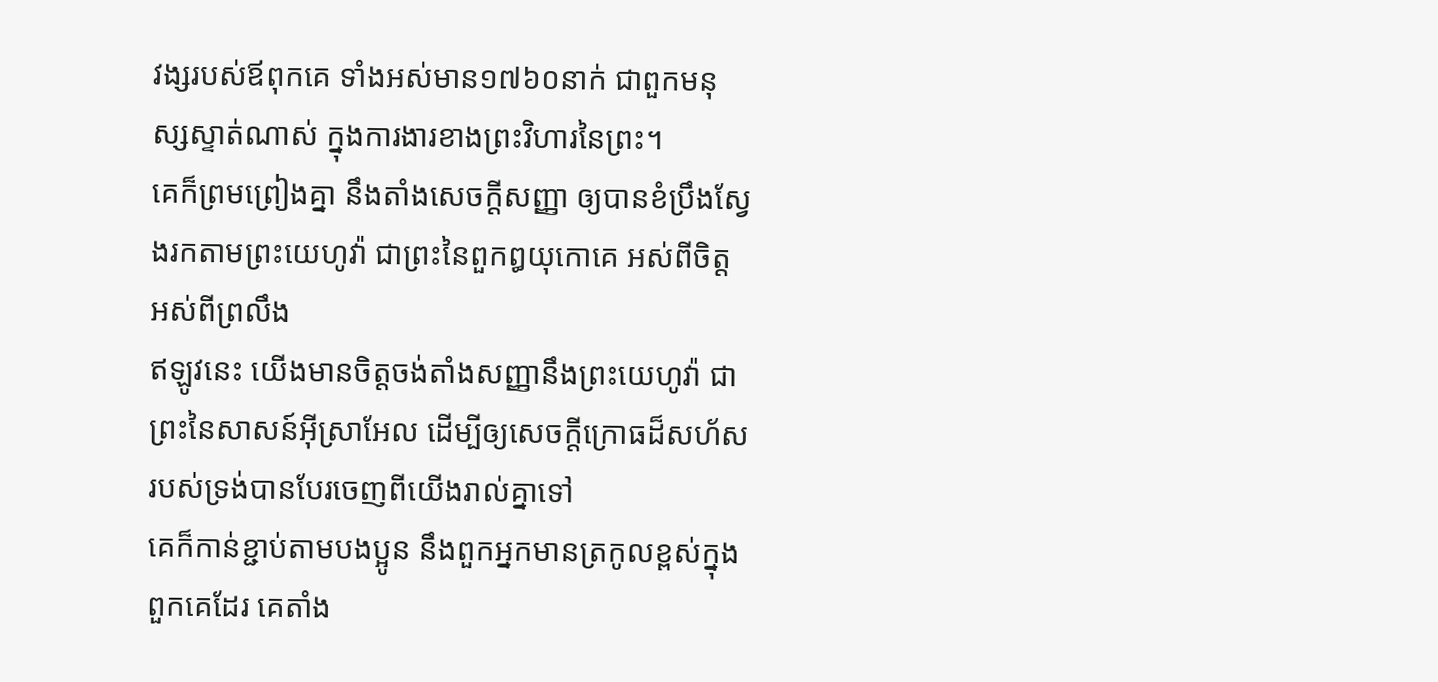វង្សរបស់ឪពុកគេ ទាំងអស់មាន១៧៦០នាក់ ជាពួកមនុស្សស្ទាត់ណាស់ ក្នុងការងារខាងព្រះវិហារនៃព្រះ។
គេក៏ព្រមព្រៀងគ្នា នឹងតាំងសេចក្ដីសញ្ញា ឲ្យបានខំប្រឹងស្វែងរកតាមព្រះយេហូវ៉ា ជាព្រះនៃពួកឰយុកោគេ អស់ពីចិត្ត អស់ពីព្រលឹង
ឥឡូវនេះ យើងមានចិត្តចង់តាំងសញ្ញានឹងព្រះយេហូវ៉ា ជាព្រះនៃសាសន៍អ៊ីស្រាអែល ដើម្បីឲ្យសេចក្ដីក្រោធដ៏សហ័សរបស់ទ្រង់បានបែរចេញពីយើងរាល់គ្នាទៅ
គេក៏កាន់ខ្ជាប់តាមបងប្អូន នឹងពួកអ្នកមានត្រកូលខ្ពស់ក្នុងពួកគេដែរ គេតាំង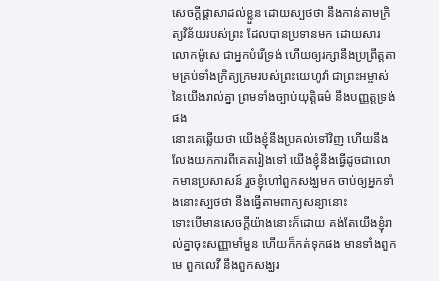សេចក្ដីផ្តាសាដល់ខ្លួន ដោយស្បថថា នឹងកាន់តាមក្រិត្យវិន័យរបស់ព្រះ ដែលបានប្រទានមក ដោយសារលោកម៉ូសេ ជាអ្នកបំរើទ្រង់ ហើយឲ្យរក្សានឹងប្រព្រឹត្តតាមគ្រប់ទាំងក្រិត្យក្រមរបស់ព្រះយេហូវ៉ា ជាព្រះអម្ចាស់នៃយើងរាល់គ្នា ព្រមទាំងច្បាប់យុត្តិធម៌ នឹងបញ្ញត្តទ្រង់ផង
នោះគេឆ្លើយថា យើងខ្ញុំនឹងប្រគល់ទៅវិញ ហើយនឹងលែងយកការពីគេតរៀងទៅ យើងខ្ញុំនឹងធ្វើដូចជាលោកមានប្រសាសន៍ រួចខ្ញុំហៅពួកសង្ឃមក ចាប់ឲ្យអ្នកទាំងនោះស្បថថា នឹងធ្វើតាមពាក្យសន្យានោះ
ទោះបើមានសេចក្ដីយ៉ាងនោះក៏ដោយ គង់តែយើងខ្ញុំរាល់គ្នាចុះសញ្ញាមាំមួន ហើយក៏កត់ទុកផង មានទាំងពួកមេ ពួកលេវី នឹងពួកសង្ឃរ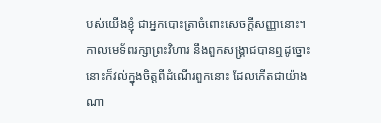បស់យើងខ្ញុំ ជាអ្នកបោះត្រាចំពោះសេចក្ដីសញ្ញានោះ។
កាលមេទ័ពរក្សាព្រះវិហារ នឹងពួកសង្គ្រាជបានឮដូច្នោះ នោះក៏វល់ក្នុងចិត្តពីដំណើរពួកនោះ ដែលកើតជាយ៉ាងណា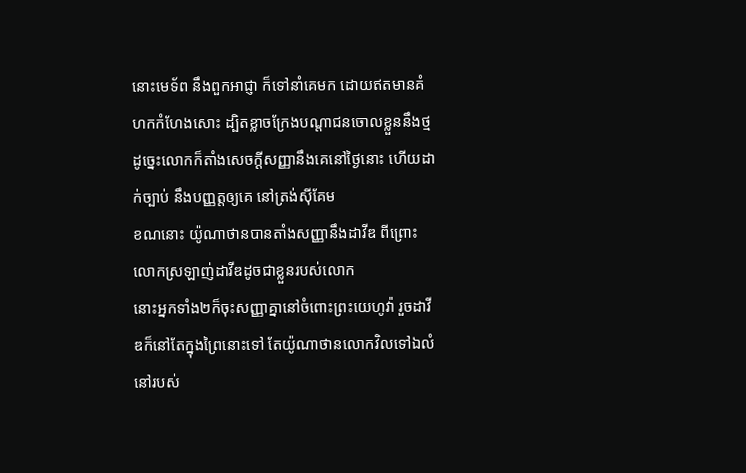នោះមេទ័ព នឹងពួកអាជ្ញា ក៏ទៅនាំគេមក ដោយឥតមានគំហកកំហែងសោះ ដ្បិតខ្លាចក្រែងបណ្តាជនចោលខ្លួននឹងថ្ម
ដូច្នេះលោកក៏តាំងសេចក្ដីសញ្ញានឹងគេនៅថ្ងៃនោះ ហើយដាក់ច្បាប់ នឹងបញ្ញត្តឲ្យគេ នៅត្រង់ស៊ីគែម
ខណនោះ យ៉ូណាថានបានតាំងសញ្ញានឹងដាវីឌ ពីព្រោះលោកស្រឡាញ់ដាវីឌដូចជាខ្លួនរបស់លោក
នោះអ្នកទាំង២ក៏ចុះសញ្ញាគ្នានៅចំពោះព្រះយេហូវ៉ា រួចដាវីឌក៏នៅតែក្នុងព្រៃនោះទៅ តែយ៉ូណាថានលោកវិលទៅឯលំនៅរបស់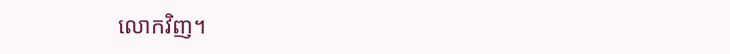លោកវិញ។